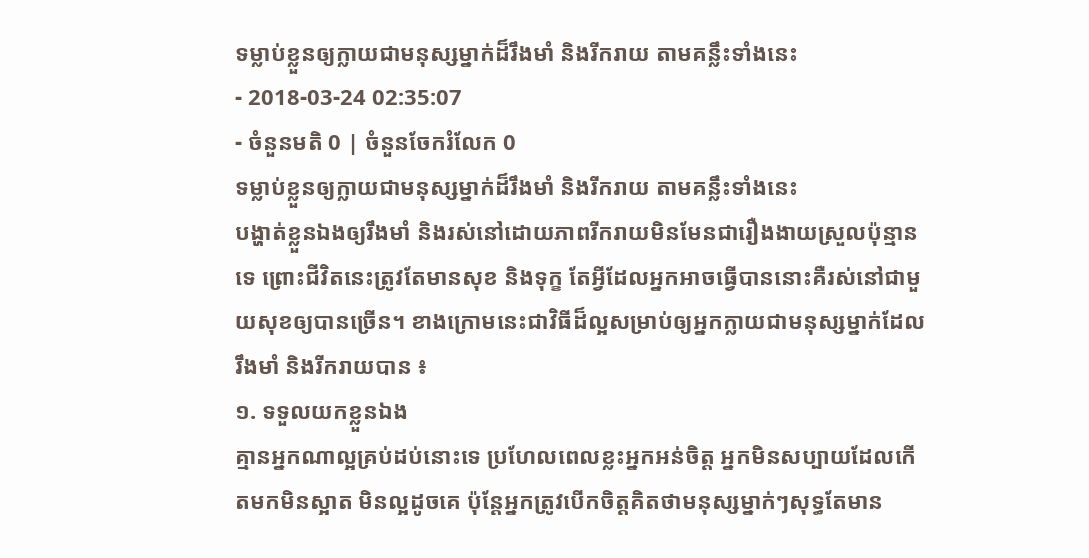ទម្លាប់ខ្លួនឲ្យក្លាយជាមនុស្សម្នាក់ដ៏រឹងមាំ និងរីករាយ តាមគន្លឹះទាំងនេះ
- 2018-03-24 02:35:07
- ចំនួនមតិ 0 | ចំនួនចែករំលែក 0
ទម្លាប់ខ្លួនឲ្យក្លាយជាមនុស្សម្នាក់ដ៏រឹងមាំ និងរីករាយ តាមគន្លឹះទាំងនេះ
បង្ហាត់ខ្លួនឯងឲ្យរឹងមាំ និងរស់នៅដោយភាពរីករាយមិនមែនជារឿងងាយស្រួលប៉ុន្មានទេ ព្រោះជីវិតនេះត្រូវតែមានសុខ និងទុក្ខ តែអ្វីដែលអ្នកអាចធ្វើបាននោះគឺរស់នៅជាមួយសុខឲ្យបានច្រើន។ ខាងក្រោមនេះជាវិធីដ៏ល្អសម្រាប់ឲ្យអ្នកក្លាយជាមនុស្សម្នាក់ដែលរឹងមាំ និងរីករាយបាន ៖
១. ទទួលយកខ្លួនឯង
គ្មានអ្នកណាល្អគ្រប់ដប់នោះទេ ប្រហែលពេលខ្លះអ្នកអន់ចិត្ត អ្នកមិនសប្បាយដែលកើតមកមិនស្អាត មិនល្អដូចគេ ប៉ុន្តែអ្នកត្រូវបើកចិត្តគិតថាមនុស្សម្នាក់ៗសុទ្ធតែមាន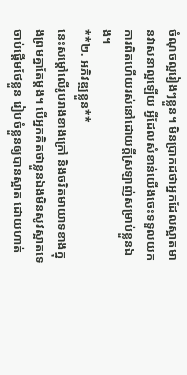ចំណុចល្អរៀងៗខ្លួន។ មិនប្រាកដថាអ្នកដែលស្អាតមានវាសនាល្អឡើយ អ្វីដែលសំខាន់យើងចេះទទួលយកការពិតហើយរស់នៅដោយក្ដីស្រឡាញ់សម្រាប់ខ្លួនឯង។
**២. អភិវឌ្ឍខ្លួន**
នេះសម្ដៅលើរូបរាងខាងក្រៅ និងចរិតមាយាទខាងក្នុងព្រមគ្នាតែម្ដង។ បើអ្នកគិតថាខ្លួនឯងមិនសូវស្អាតទេ ចាប់ផ្ដើមថែខ្លួន រៀបចំខ្លួនឲ្យបានស្អាត ដោយហាត់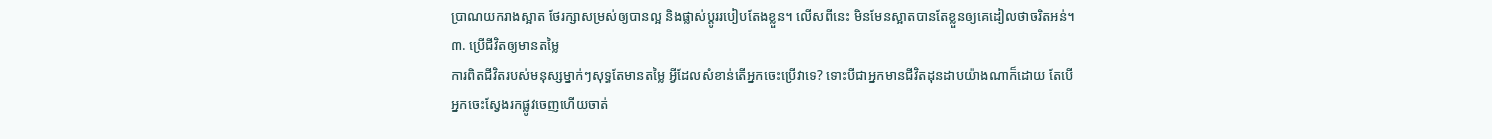ប្រាណយករាងស្អាត ថែរក្សាសម្រស់ឲ្យបានល្អ និងផ្លាស់ប្ដូររបៀបតែងខ្លួន។ លើសពីនេះ មិនមែនស្អាតបានតែខ្លួនឲ្យគេដៀលថាចរិតអន់។
៣. ប្រើជីវិតឲ្យមានតម្លៃ
ការពិតជីវិតរបស់មនុស្សម្នាក់ៗសុទ្ធតែមានតម្លៃ អ្វីដែលសំខាន់តើអ្នកចេះប្រើវាទេ? ទោះបីជាអ្នកមានជីវិតដុនដាបយ៉ាងណាក៏ដោយ តែបើអ្នកចេះស្វែងរកផ្លូវចេញហើយចាត់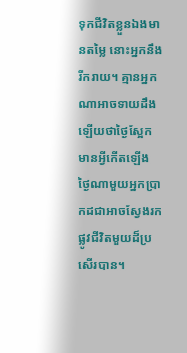ទុកជីវិតខ្លួនឯងមានតម្លៃ នោះអ្នកនឹងរីករាយ។ គ្មានអ្នកណាអាចទាយដឹងឡើយថាថ្ងៃស្អែកមានអ្វីកើតឡើង ថ្ងៃណាមួយអ្នកប្រាកដជាអាចស្វែងរកផ្លូវជីវិតមួយដ៏ប្រសើរបាន។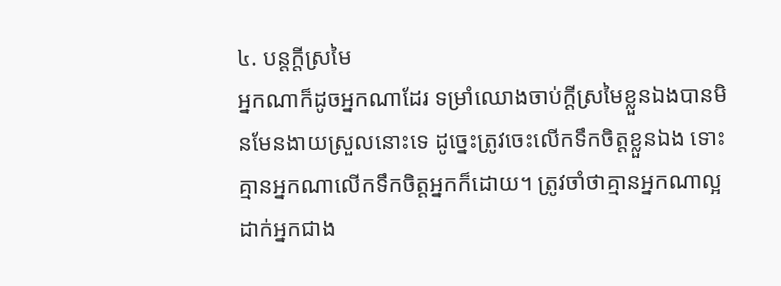៤. បន្តក្ដីស្រមៃ
អ្នកណាក៏ដូចអ្នកណាដែរ ទម្រាំឈោងចាប់ក្ដីស្រមៃខ្លួនឯងបានមិនមែនងាយស្រួលនោះទេ ដូច្នេះត្រូវចេះលើកទឹកចិត្តខ្លួនឯង ទោះគ្មានអ្នកណាលើកទឹកចិត្តអ្នកក៏ដោយ។ ត្រូវចាំថាគ្មានអ្នកណាល្អដាក់អ្នកជាង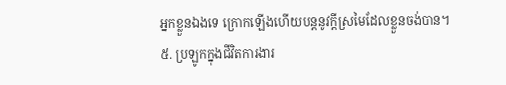អ្នកខ្លួនឯងទេ ក្រោកឡើងហើយបន្តនូវក្ដីស្រមៃដែលខ្លួនចង់បាន។
៥. ប្រឡូកក្នុងជីវិតការងារ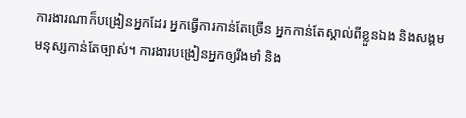ការងារណាក៏បង្រៀនអ្នកដែរ អ្នកធ្វើការកាន់តែច្រើន អ្នកកាន់តែស្គាល់ពីខ្លួនឯង និងសង្គមមនុស្សកាន់តែច្បាស់។ ការងារបង្រៀនអ្នកឲ្យរឹងមាំ និង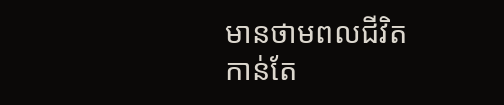មានថាមពលជីវិតកាន់តែ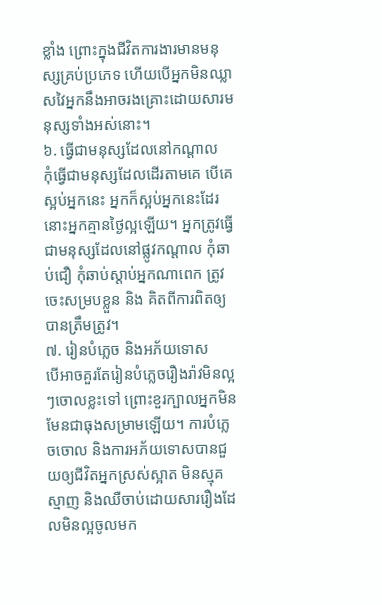ខ្លាំង ព្រោះក្នុងជីវិតការងារមានមនុស្សគ្រប់ប្រភេទ ហើយបើអ្នកមិនឈ្លាសវៃអ្នកនឹងអាចរងគ្រោះដោយសារមនុស្សទាំងអស់នោះ។
៦. ធ្វើជាមនុស្សដែលនៅកណ្ដាល
កុំធ្វើជាមនុស្សដែលដើរតាមគេ បើគេស្អប់អ្នកនេះ អ្នកក៏ស្អប់អ្នកនេះដែរ នោះអ្នកគ្មានថ្ងៃល្អឡើយ។ អ្នកត្រូវធ្វើជាមនុស្សដែលនៅផ្លូវកណ្ដាល កុំឆាប់ជឿ កុំឆាប់ស្ដាប់អ្នកណាពេក ត្រូវចេះសម្របខ្លួន និង គិតពីការពិតឲ្យបានត្រឹមត្រូវ។
៧. រៀនបំភ្លេច និងអភ័យទោស
បើអាចគួរតែរៀនបំភ្លេចរឿងរ៉ាវមិនល្អៗចោលខ្លះទៅ ព្រោះខួរក្បាលអ្នកមិនមែនជាធុងសម្រាមឡើយ។ ការបំភ្លេចចោល និងការអភ័យទោសបានជួយឲ្យជីវិតអ្នកស្រស់ស្អាត មិនស្មុគស្មាញ និងឈឺចាប់ដោយសាររឿងដែលមិនល្អចូលមក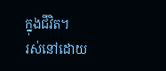ក្នុងជីវិត។
រស់នៅដោយ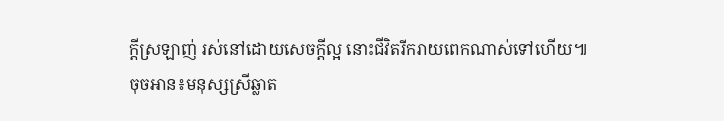ក្ដីស្រឡាញ់ រស់នៅដោយសេចក្ដីល្អ នោះជីវិតរីករាយពេកណាស់ទៅហើយ៕
ចុចអាន៖មនុស្សស្រីឆ្លាត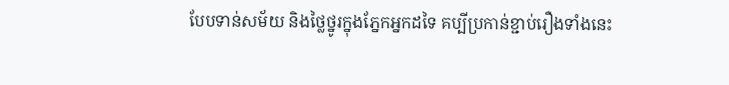បែបទាន់សម័យ និងថ្លៃថ្នូរក្នុងភ្នែកអ្នកដទៃ គប្បីប្រកាន់ខ្ជាប់រឿងទាំងនេះ